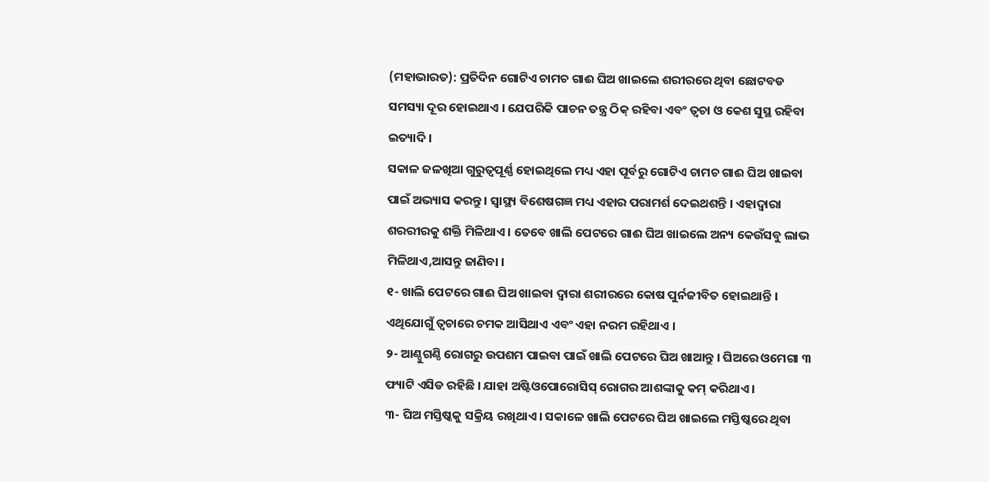(ମହାଭାରତ): ପ୍ରତିଦିନ ଗୋଟିଏ ଚାମଚ ଗାଈ ଘିଅ ଖାଇଲେ ଶରୀରରେ ଥିବା ଛୋଟବଡ ସମସ୍ୟା ଦୂର ହୋଇଥାଏ । ଯେପରିକି ପାଚନ ତନ୍ତ୍ର ଠିକ୍ ରହିବା ଏବଂ ତ୍ୱଚା ଓ କେଶ ସୁସ୍ଥ ରହିବା ଇତ୍ୟାଦି ।
ସକାଳ ଜଳଖିଆ ଗୁରୁତ୍ୱପୂର୍ଣ୍ଣ ହୋଇଥିଲେ ମଧ୍ୟ ଏହା ପୂର୍ବରୁ ଗୋଟିଏ ଚାମଚ ଗାଈ ଘିଅ ଖାଇବା ପାଇଁ ଅଭ୍ୟାସ କରନ୍ତୁ । ସ୍ୱାସ୍ଥ୍ୟ ବିଶେଷଗଜ୍ଞ ମଧ୍ୟ ଏହାର ପରାମର୍ଶ ଦେଇଥଶନ୍ତି । ଏହାଦ୍ୱାରା ଶରରୀରକୁ ଶକ୍ତି ମିଳିଥାଏ । ତେବେ ଖାଲି ପେଟରେ ଗାଈ ଘିଅ ଖାଇଲେ ଅନ୍ୟ କେଉଁସବୁ ଲାଭ ମିଳିଥାଏ,ଆସନ୍ତୁ ଜାଣିବା ।
୧- ଖାଲି ପେଟରେ ଗାଈ ଘିଅ ଖାଇବା ଦ୍ୱାରା ଶରୀରରେ କୋଷ ପୁର୍ନଜୀବିତ ହୋଇଥାନ୍ତି । ଏଥିଯୋଗୁଁ ତ୍ୱଚାରେ ଚମକ ଆସିଥାଏ ଏବଂ ଏହା ନରମ ରହିଥାଏ ।
୨- ଆଣ୍ଠୁଗଣ୍ଠି ରୋଗରୁ ଉପଶମ ପାଇବା ପାଇଁ ଖାଲି ପେଟରେ ଘିଅ ଖାଆନ୍ତୁ । ଘିଅରେ ଓମେଗା ୩ ଫ୍ୟାଟି ଏସିଡ ରହିଛି । ଯାହା ଅଷ୍ଟିଓପୋରୋସିସ୍ ରୋଗର ଆଶଙ୍କାକୁ କମ୍ କରିଥାଏ ।
୩- ଘିଅ ମସ୍ତିଷ୍କକୁ ସକ୍ରିୟ ରଖିଥାଏ । ସକାଳେ ଖାଲି ପେଟରେ ଘିଅ ଖାଇଲେ ମସ୍ତିଷ୍କରେ ଥିବା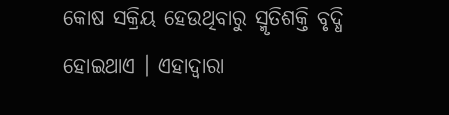କୋଷ ସକ୍ରିୟ ହେଉଥିବାରୁ ସ୍ମୃତିଶକ୍ତି ବୃଦ୍ଧି ହୋଇଥାଏ । ଏହାଦ୍ୱାରା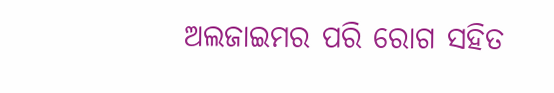ଅଲଜାଇମର ପରି ରୋଗ ସହିତ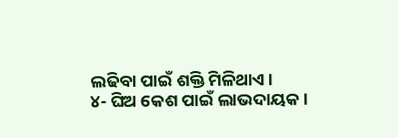ଲଢିବା ପାଇଁ ଶକ୍ତି ମିଳିଥାଏ ।
୪- ଘିଅ କେଶ ପାଇଁ ଲାଭଦାୟକ ।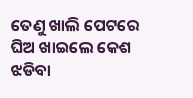ତେଣୁ ଖାଲି ପେଟରେ ଘିଅ ଖାଇଲେ କେଶ ଝଡିବା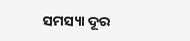ସମସ୍ୟା ଦୂର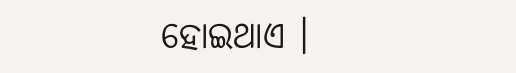ହୋଇଥାଏ ।